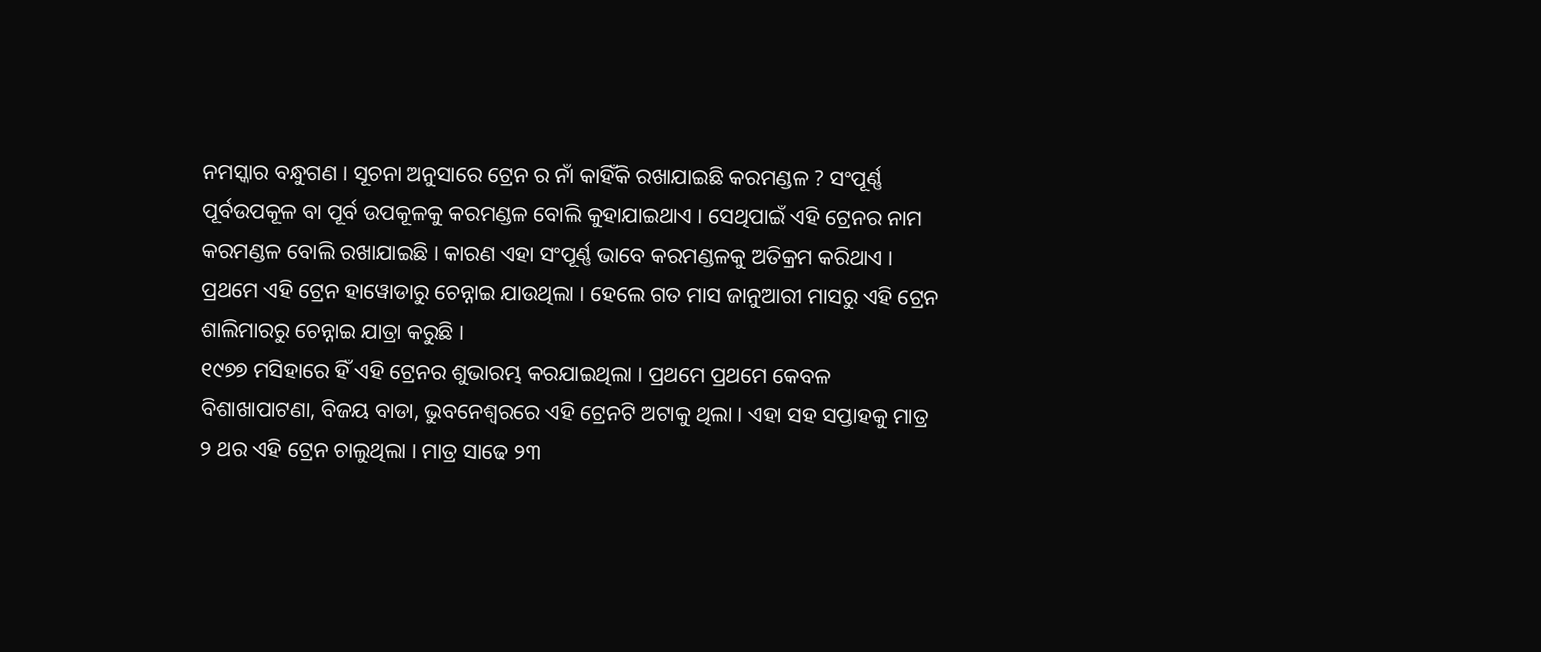ନମସ୍କାର ବନ୍ଧୁଗଣ । ସୂଚନା ଅନୁସାରେ ଟ୍ରେନ ର ନାଁ କାହିଁକି ରଖାଯାଇଛି କରମଣ୍ଡଳ ? ସଂପୂର୍ଣ୍ଣ ପୂର୍ବଉପକୂଳ ବା ପୂର୍ବ ଉପକୂଳକୁ କରମଣ୍ଡଳ ବୋଲି କୁହାଯାଇଥାଏ । ସେଥିପାଇଁ ଏହି ଟ୍ରେନର ନାମ କରମଣ୍ଡଳ ବୋଲି ରଖାଯାଇଛି । କାରଣ ଏହା ସଂପୂର୍ଣ୍ଣ ଭାବେ କରମଣ୍ଡଳକୁ ଅତିକ୍ରମ କରିଥାଏ । ପ୍ରଥମେ ଏହି ଟ୍ରେନ ହାୱୋଡାରୁ ଚେନ୍ନାଇ ଯାଉଥିଲା । ହେଲେ ଗତ ମାସ ଜାନୁଆରୀ ମାସରୁ ଏହି ଟ୍ରେନ ଶାଲିମାରରୁ ଚେନ୍ନାଇ ଯାତ୍ରା କରୁଛି ।
୧୯୭୭ ମସିହାରେ ହିଁ ଏହି ଟ୍ରେନର ଶୁଭାରମ୍ଭ କରଯାଇଥିଲା । ପ୍ରଥମେ ପ୍ରଥମେ କେବଳ ବିଶାଖାପାଟଣା, ବିଜୟ ବାଡା, ଭୁବନେଶ୍ବରରେ ଏହି ଟ୍ରେନଟି ଅଟାକୁ ଥିଲା । ଏହା ସହ ସପ୍ତାହକୁ ମାତ୍ର ୨ ଥର ଏହି ଟ୍ରେନ ଚାଲୁଥିଲା । ମାତ୍ର ସାଢେ ୨୩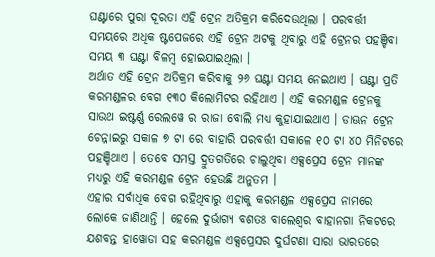ଘଣ୍ଟାରେ ପୁରା ଦୂରତା ଏହି ଟ୍ରେନ ଅତିକ୍ରମ କରିଦେଉଥିଲା । ପରବର୍ତ୍ତୀ ସମୟରେ ଅଧିକ ଷ୍ଟପେଜରେ ଏହି ଟ୍ରେନ ଅଟକୁ ଥିବାରୁ ଏହି ଟ୍ରେନର ପହଞ୍ଚିବା ସମୟ ୩ ଘଣ୍ଟା ବିଳମ୍ବ ହୋଇଯାଇଥିଲା ।
ଅର୍ଥାତ ଏହି ଟ୍ରେନ ଅତିକ୍ରମ କରିବାକୁ ୨୬ ଘଣ୍ଟା ସମୟ ନେଇଥାଏ । ଘଣ୍ଟା ପ୍ରତି କରମଣ୍ଡଳର ବେଗ ୧୩୦ କିଲୋମିଟର ରହିଥାଏ । ଏହି କରମଣ୍ଡଳ ଟ୍ରେନକୁ ସାଉଥ ଇଷ୍ଟର୍ଣ୍ଣ ରେଲୱେ ର ରାଜା ବୋଲି ମଧ୍ୟ କୁହାଯାଇଥାଏ । ଡାଊନ ଟ୍ରେନ ଚେନ୍ନାଇରୁ ସକାଳ ୭ ଟା ରେ ବାହାରି ପରବର୍ତ୍ତୀ ସକାଳେ ୧୦ ଟା ୪୦ ମିନିଟରେ ପହଞ୍ଚିଥାଏ । ତେବେ ସମସ୍ତ ଦ୍ରୁତଗତିରେ ଚାଲୁଥିବା ଏକ୍ସପ୍ରେସ ଟ୍ରେନ ମାନଙ୍କ ମଧ୍ୟରୁ ଏହି କରମଣ୍ଡଳ ଟ୍ରେନ ହେଉଛି ଅନୁତମ ।
ଏହାର ସର୍ବାଧିକ ବେଗ ରହିଥିବାରୁ ଏହାକୁ କରମଣ୍ଡଳ ଏକ୍ସପ୍ରେସ ନାମରେ ଲୋକେ ଜାଣିଥାନ୍ତି । ହେଲେ ଦୁର୍ଭାଗ୍ୟ ବଶତଃ ବାଲେଶ୍ଵର ବାହାନଗା ନିକଟରେ ଯଶବନ୍ତ ହାୱୋଡା ସହ କରମଣ୍ଡଳ ଏକ୍ସପ୍ରେସର ଦୁର୍ଘଟଣା ସାରା ଭାରତରେ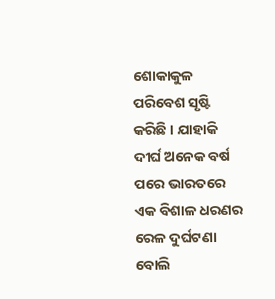ଶୋକାକୁଳ ପରିବେଶ ସୃଷ୍ଟି କରିଛି । ଯାହାକି ଦୀର୍ଘ ଅନେକ ବର୍ଷ ପରେ ଭାରତରେ ଏକ ବିଶାଳ ଧରଣର ରେଳ ଦୁର୍ଘଟଣା ବୋଲି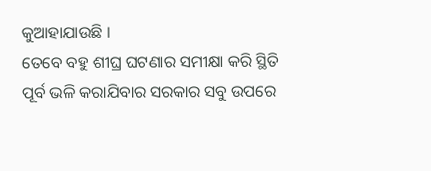କୁଆହାଯାଉଛି ।
ତେବେ ବହୁ ଶୀଘ୍ର ଘଟଣାର ସମୀକ୍ଷା କରି ସ୍ଥିତି ପୂର୍ବ ଭଳି କରାଯିବାର ସରକାର ସବୁ ଉପରେ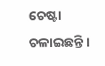ଚେଷ୍ଟା ଚଳାଇଛନ୍ତି ।